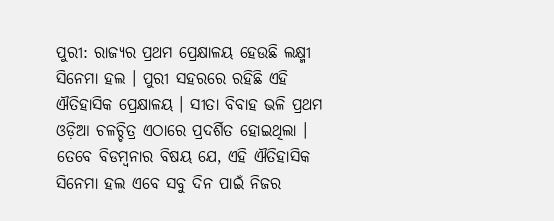ପୁରୀ: ରାଜ୍ୟର ପ୍ରଥମ ପ୍ରେକ୍ଷାଳୟ ହେଉଛି ଲକ୍ଷ୍ମୀ ସିନେମା ହଲ । ପୁରୀ ସହରରେ ରହିଛି ଏହି ଐତିହାସିକ ପ୍ରେକ୍ଷାଳୟ । ସୀତା ବିବାହ ଭଳି ପ୍ରଥମ ଓଡ଼ିଆ ଚଳଚ୍ଚିତ୍ର ଏଠାରେ ପ୍ରଦର୍ଶିତ ହୋଇଥିଲା । ତେବେ ବିଡମ୍ବନାର ବିଷୟ ଯେ, ଏହି ଐତିହାସିକ ସିନେମା ହଲ ଏବେ ସବୁ ଦିନ ପାଇଁ ନିଜର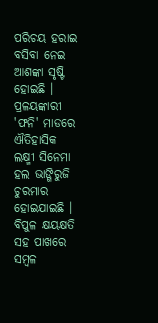ପରିଚୟ ହରାଇ ବସିବା ନେଇ ଆଶଙ୍କା ସୃଷ୍ଟି ହୋଇଛି । ପ୍ରଳୟଙ୍କାରୀ 'ଫନି' ମାଡରେ ଐତିହାସିକ ଲକ୍ଷ୍ମୀ ସିନେମା ହଲ ଭାଙ୍ଗିରୁଜି ଚୁରମାର ହୋଇଯାଇଛି । ବିପୁଳ କ୍ଷୟକ୍ଷତି ସହ ପାଖରେ ସମ୍ବଳ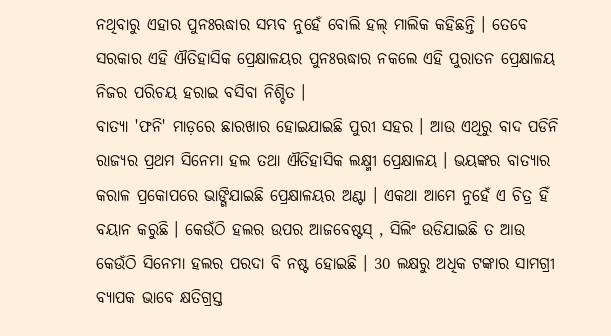ନଥିବାରୁ ଏହାର ପୁନଃଋଦ୍ଧାର ସମ୍ଭବ ନୁହେଁ ବୋଲି ହଲ୍ ମାଲିକ କହିଛନ୍ତି । ତେବେ ସରକାର ଏହି ଐତିହାସିକ ପ୍ରେକ୍ଷାଳୟର ପୁନଃଋଦ୍ଧାର ନକଲେ ଏହି ପୁରାତନ ପ୍ରେକ୍ଷାଳୟ ନିଜର ପରିଚୟ ହରାଇ ବସିବା ନିଶ୍ଚିତ ।
ବାତ୍ୟା 'ଫନି' ମାଡ଼ରେ ଛାରଖାର ହୋଇଯାଇଛି ପୁରୀ ସହର । ଆଉ ଏଥିରୁ ବାଦ ପଡିନି ରାଜ୍ୟର ପ୍ରଥମ ସିନେମା ହଲ ତଥା ଐତିହାସିକ ଲକ୍ଷ୍ମୀ ପ୍ରେକ୍ଷାଳୟ । ଭୟଙ୍କର ବାତ୍ୟାର କରାଳ ପ୍ରକୋପରେ ଭାଙ୍ଗିଯାଇଛି ପ୍ରେକ୍ଷାଳୟର ଅଣ୍ଟା । ଏକଥା ଆମେ ନୁହେଁ ଏ ଚିତ୍ର ହିଁ ବୟାନ କରୁଛି । କେଉଁଠି ହଲର ଉପର ଆଜବେଷ୍ଟସ୍ , ସିଲିଂ ଉଡିଯାଇଛି ତ ଆଉ କେଉଁଠି ସିନେମା ହଲର ପରଦା ବି ନଷ୍ଟ ହୋଇଛି । 30 ଲକ୍ଷରୁ ଅଧିକ ଟଙ୍କାର ସାମଗ୍ରୀ ବ୍ୟାପକ ଭାବେ କ୍ଷତିଗ୍ରସ୍ତ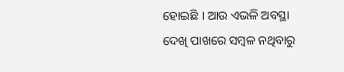ହୋଇଛି । ଆଉ ଏଭଳି ଅବସ୍ଥା ଦେଖି ପାଖରେ ସମ୍ବଳ ନଥିବାରୁ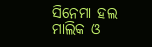ସିନେମା ହଲ ମାଲିକ ଓ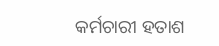କର୍ମଚାରୀ ହତାଶ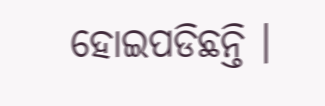ହୋଇପଡିଛନ୍ତି ।